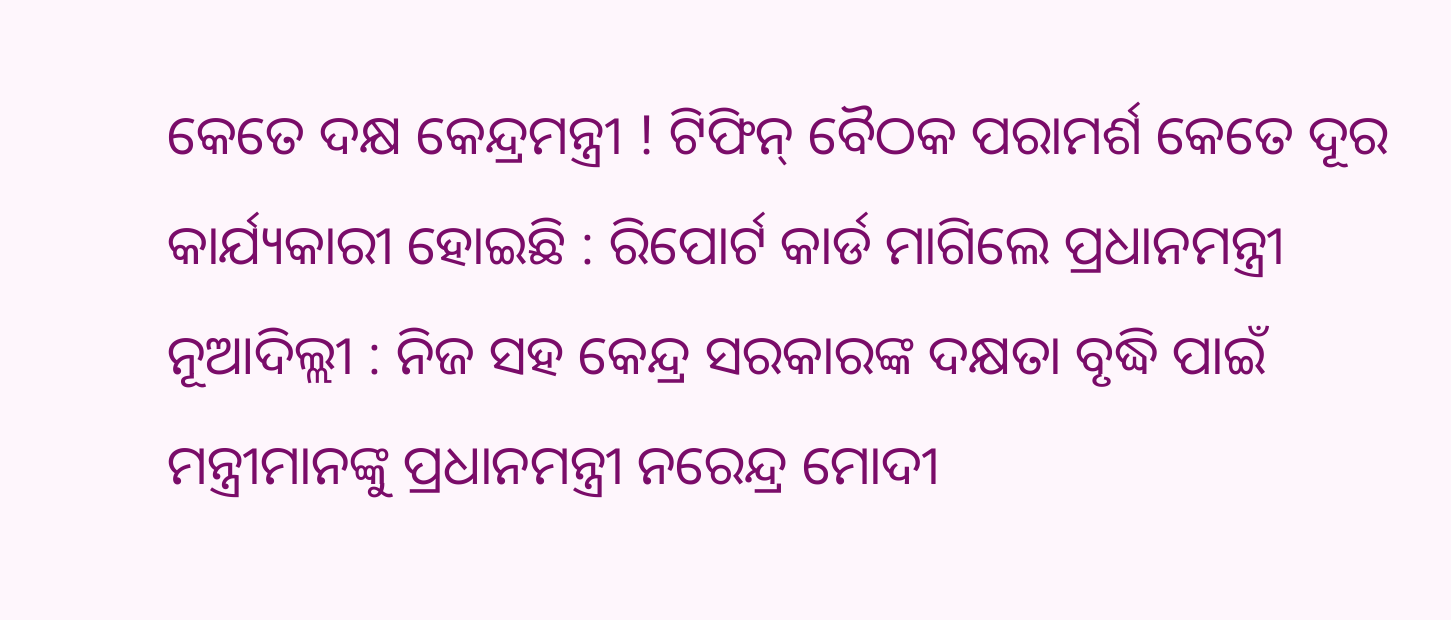କେତେ ଦକ୍ଷ କେନ୍ଦ୍ରମନ୍ତ୍ରୀ ! ଟିଫିନ୍ ବୈଠକ ପରାମର୍ଶ କେତେ ଦୂର କାର୍ଯ୍ୟକାରୀ ହୋଇଛି : ରିପୋର୍ଟ କାର୍ଡ ମାଗିଲେ ପ୍ରଧାନମନ୍ତ୍ରୀ
ନୂଆଦିଲ୍ଲୀ : ନିଜ ସହ କେନ୍ଦ୍ର ସରକାରଙ୍କ ଦକ୍ଷତା ବୃଦ୍ଧି ପାଇଁ ମନ୍ତ୍ରୀମାନଙ୍କୁ ପ୍ରଧାନମନ୍ତ୍ରୀ ନରେନ୍ଦ୍ର ମୋଦୀ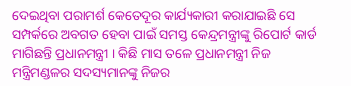ଦେଇଥିବା ପରାମର୍ଶ କେତେଦୂର କାର୍ଯ୍ୟକାରୀ କରାଯାଇଛି ସେ ସମ୍ପର୍କରେ ଅବଗତ ହେବା ପାଇଁ ସମସ୍ତ କେନ୍ଦ୍ରମନ୍ତ୍ରୀଙ୍କୁ ରିପୋର୍ଟ କାର୍ଡ ମାଗିଛନ୍ତି ପ୍ରଧାନମନ୍ତ୍ରୀ । କିଛି ମାସ ତଳେ ପ୍ରଧାନମନ୍ତ୍ରୀ ନିଜ ମନ୍ତ୍ରିମଣ୍ଡଳର ସଦସ୍ୟମାନଙ୍କୁ ନିଜର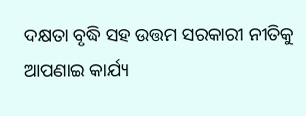ଦକ୍ଷତା ବୃଦ୍ଧି ସହ ଉତ୍ତମ ସରକାରୀ ନୀତିକୁ ଆପଣାଇ କାର୍ଯ୍ୟ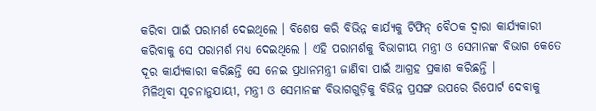କରିବା ପାଇଁ ପରାମର୍ଶ ଦେଇଥିଲେ । ବିଶେଷ କରି ବିଭିନ୍ନ କାର୍ଯ୍ୟକୁ ଟିଫିନ୍ ବୈଠକ ଦ୍ୱାରା କାର୍ଯ୍ୟକାରୀ କରିବାକୁ ସେ ପରାମର୍ଶ ମଧ୍ୟ ଦେଇଥିଲେ । ଏହି ପରାମର୍ଶକୁ ବିଭାଗୀୟ ମନ୍ତ୍ରୀ ଓ ସେମାନଙ୍କ ବିଭାଗ କେତେ ଦୂର କାର୍ଯ୍ୟକାରୀ କରିଛନ୍ତି ସେ ନେଇ ପ୍ରଧାନମନ୍ତ୍ରୀ ଜାଣିବା ପାଇଁ ଆଗ୍ରହ ପ୍ରକାଶ କରିଛନ୍ତି ।
ମିଳିଥିବା ସୂଚନାନୁଯାୟୀ, ମନ୍ତ୍ରୀ ଓ ସେମାନଙ୍କ ବିଭାଗଗୁଡ଼ିକୁ ବିଭିନ୍ନ ପ୍ରସଙ୍ଗ ଉପରେ ରିପୋର୍ଟ ଦେବାକୁ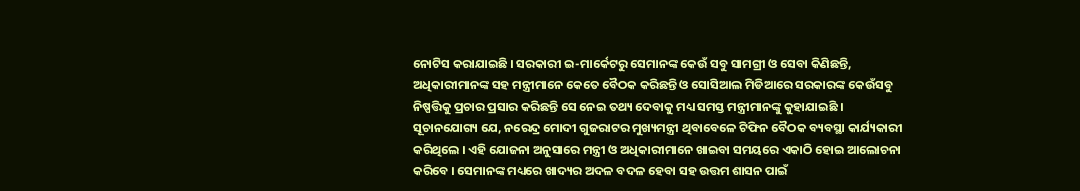ନୋଟିସ କରାଯାଇଛି । ସରକାରୀ ଇ-ମାର୍କେଟରୁ ସେମାନଙ୍କ କେଉଁ ସବୁ ସାମଗ୍ରୀ ଓ ସେବା କିଣିଛନ୍ତି, ଅଧିକାରୀମାନଙ୍କ ସହ ମନ୍ତ୍ରୀମାନେ କେତେ ବୈଠକ କରିଛନ୍ତି ଓ ସୋସିଆଲ ମିଡିଆରେ ସରକାରଙ୍କ କେଉଁସବୁ ନିଷ୍ପତ୍ତିକୁ ପ୍ରଚାର ପ୍ରସାର କରିଛନ୍ତି ସେ ନେଇ ତଥ୍ୟ ଦେବାକୁ ମଧ୍ୟ ସମସ୍ତ ମନ୍ତ୍ରୀମାନଙ୍କୁ କୁହାଯାଇଛି ।
ସୂଚାନଯୋଗ୍ୟ ଯେ, ନରେନ୍ଦ୍ର ମୋଦୀ ଗୁଜରାଟର ମୁଖ୍ୟମନ୍ତ୍ରୀ ଥିବାବେଳେ ଟିଫିନ ବୈଠକ ବ୍ୟବସ୍ଥା କାର୍ଯ୍ୟକାରୀ କରିଥିଲେ । ଏହି ଯୋଜନା ଅନୁସାରେ ମନ୍ତ୍ରୀ ଓ ଅଧିକାରୀମାନେ ଖାଇବା ସମୟରେ ଏକାଠି ହୋଇ ଆଲୋଚନା କରିବେ । ସେମାନଙ୍କ ମଧ୍ୟରେ ଖାଦ୍ୟର ଅଦଳ ବଦଳ ହେବା ସହ ଉତ୍ତମ ଶାସନ ପାଇଁ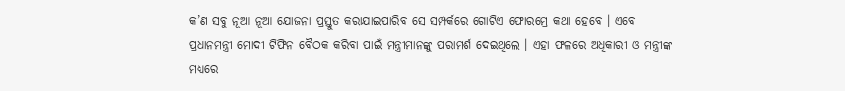କ’ଣ ସବୁ ନୂଆ ନୂଆ ଯୋଜନା ପ୍ରସ୍ତୁତ କରାଯାଇପାରିବ ସେ ସମ୍ପର୍କରେ ଗୋଟିଏ ଫୋରମ୍ରେ କଥା ହେବେ । ଏବେ ପ୍ରଧାନମନ୍ତ୍ରୀ ମୋଦୀ ଟିଫିନ ବୈଠକ କରିବା ପାଇଁ ମନ୍ତ୍ରୀମାନଙ୍କୁ ପରାମର୍ଶ ଦେଇଥିଲେ । ଏହା ଫଳରେ ଅଧିକାରୀ ଓ ମନ୍ତ୍ରୀଙ୍କ ମଧ୍ୟରେ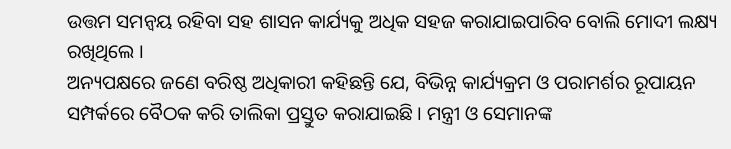ଉତ୍ତମ ସମନ୍ୱୟ ରହିବା ସହ ଶାସନ କାର୍ଯ୍ୟକୁ ଅଧିକ ସହଜ କରାଯାଇପାରିବ ବୋଲି ମୋଦୀ ଲକ୍ଷ୍ୟ ରଖିଥିଲେ ।
ଅନ୍ୟପକ୍ଷରେ ଜଣେ ବରିଷ୍ଠ ଅଧିକାରୀ କହିଛନ୍ତି ଯେ, ବିଭିନ୍ନ କାର୍ଯ୍ୟକ୍ରମ ଓ ପରାମର୍ଶର ରୂପାୟନ ସମ୍ପର୍କରେ ବୈଠକ କରି ତାଲିକା ପ୍ରସ୍ତୁତ କରାଯାଇଛି । ମନ୍ତ୍ରୀ ଓ ସେମାନଙ୍କ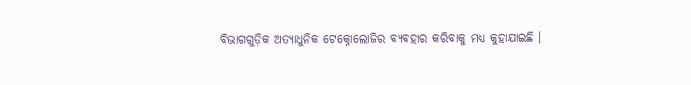ବିଭାଗଗୁଡ଼ିକ ଅତ୍ୟାଧୁନିକ ଟେକ୍ନୋଲୋଜିର ବ୍ୟବହାର କରିବାକୁ ମଧ୍ୟ କୁହାଯାଇଛି ।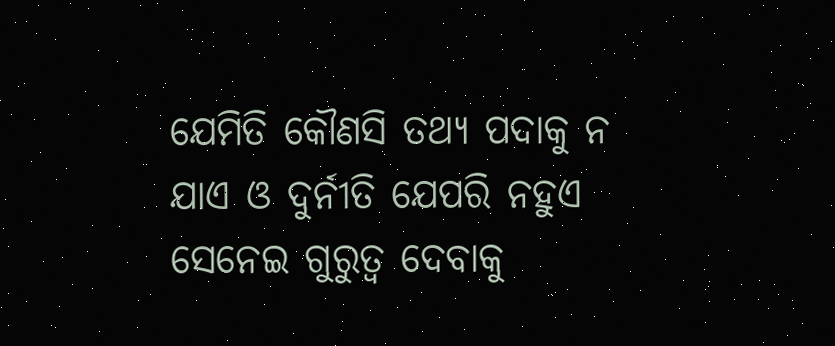ଯେମିତି କୌଣସି ତଥ୍ୟ ପଦାକୁ ନ ଯାଏ ଓ ଦୁର୍ନୀତି ଯେପରି ନହୁଏ ସେନେଇ ଗୁରୁତ୍ୱ ଦେବାକୁ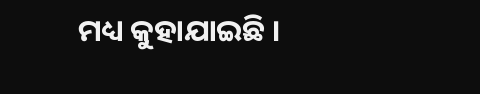ମଧ୍ୟ କୁହାଯାଇଛି ।